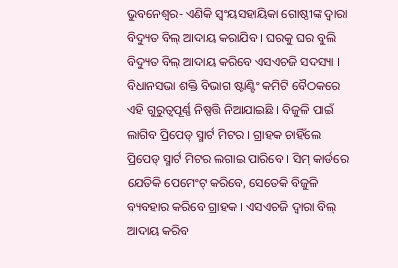ଭୁବନେଶ୍ୱର- ଏଣିକି ସ୍ୱଂୟସହାୟିକା ଗୋଷ୍ଠୀଙ୍କ ଦ୍ୱାରା ବିଦ୍ୟୁତ ବିଲ୍ ଆଦାୟ କରାଯିବ । ଘରକୁ ଘର ବୁଲି ବିଦ୍ୟୁତ ବିଲ୍ ଆଦାୟ କରିବେ ଏସଏଚଜି ସଦସ୍ୟା । ବିଧାନସଭା ଶକ୍ତି ବିଭାଗ ଷ୍ଟାଣ୍ଟିଂ କମିଟି ବୈଠକରେ ଏହି ଗୁରୁତ୍ୱପୂର୍ଣ୍ଣ ନିଷ୍ପତ୍ତି ନିଆଯାଇଛି । ବିଜୁଳି ପାଇଁ ଲାଗିବ ପ୍ରିପେଡ୍ ସ୍ମାର୍ଟ ମିଟର । ଗ୍ରାହକ ଚାହିଁଲେ ପ୍ରିପେଡ୍ ସ୍ମାର୍ଟ ମିଟର ଲଗାଇ ପାରିବେ । ସିମ୍ କାର୍ଡରେ ଯେତିକି ପେମେଂଟ୍ କରିବେ, ସେତେକି ବିଜୁଳି ବ୍ୟବହାର କରିବେ ଗ୍ରାହକ । ଏସଏଚଜି ଦ୍ୱାରା ବିଲ୍ ଆଦାୟ କରିବ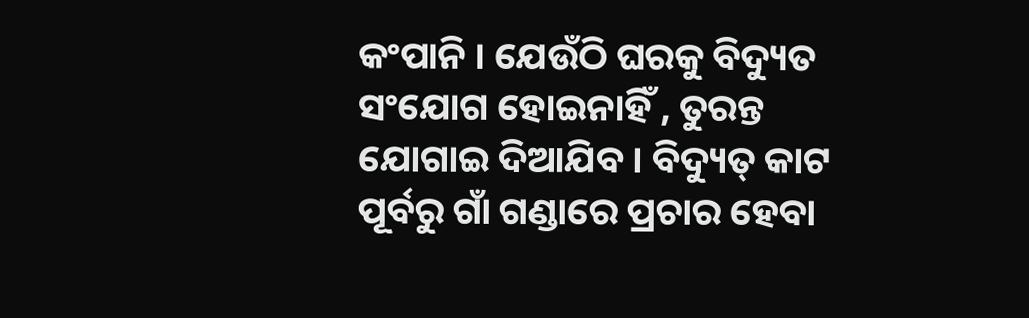କଂପାନି । ଯେଉଁଠି ଘରକୁ ବିଦ୍ୟୁତ ସଂଯୋଗ ହୋଇନାହିଁ , ତୁରନ୍ତ ଯୋଗାଇ ଦିଆଯିବ । ବିଦ୍ୟୁତ୍ କାଟ ପୂର୍ବରୁ ଗାଁ ଗଣ୍ଡାରେ ପ୍ରଚାର ହେବା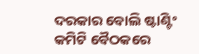ଦରକାର ବୋଲି ଷ୍ଟାଣ୍ଟିଂ କମିଟି ବୈଠକରେ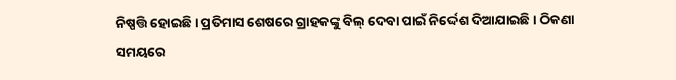ନିଷ୍ପତ୍ତି ହୋଇଛି । ପ୍ରତିମାସ ଶେଷରେ ଗ୍ରାହକଙ୍କୁ ବିଲ୍ ଦେବା ପାଇଁ ନିର୍ଦ୍ଦେଶ ଦିଆଯାଇଛି । ଠିକଣା ସମୟରେ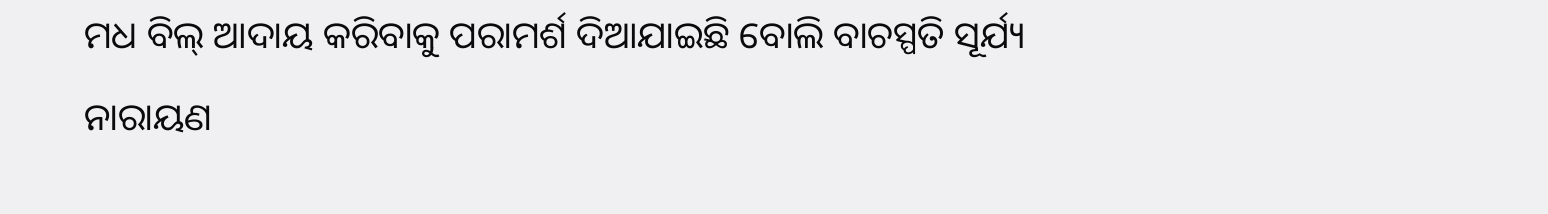ମଧ ବିଲ୍ ଆଦାୟ କରିବାକୁ ପରାମର୍ଶ ଦିଆଯାଇଛି ବୋଲି ବାଚସ୍ପତି ସୂର୍ଯ୍ୟ ନାରାୟଣ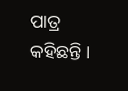ପାତ୍ର କହିଛନ୍ତି ।